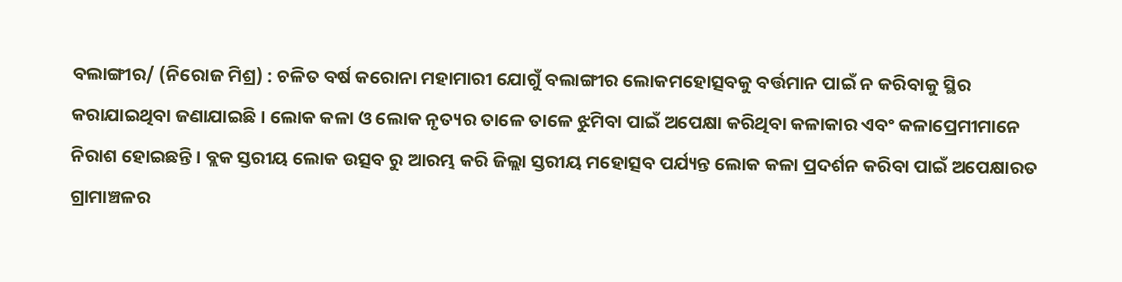ବଲାଙ୍ଗୀର/ (ନିରୋଜ ମିଶ୍ର) : ଚଳିତ ବର୍ଷ କରୋନା ମହାମାରୀ ଯୋଗୁଁ ବଲାଙ୍ଗୀର ଲୋକମହୋତ୍ସବକୁ ବର୍ତ୍ତମାନ ପାଇଁ ନ କରିବାକୁ ସ୍ଥିର କରାଯାଇଥିବା ଜଣାଯାଇଛି । ଲୋକ କଳା ଓ ଲୋକ ନୃତ୍ୟର ତାଳେ ତାଳେ ଝୁମିବା ପାଇଁ ଅପେକ୍ଷା କରିଥିବା କଳାକାର ଏବଂ କଳାପ୍ରେମୀମାନେ ନିରାଶ ହୋଇଛନ୍ତି । ବ୍ଲକ ସ୍ତରୀୟ ଲୋକ ଉତ୍ସବ ରୁ ଆରମ୍ଭ କରି ଜିଲ୍ଲା ସ୍ତରୀୟ ମହୋତ୍ସବ ପର୍ଯ୍ୟନ୍ତ ଲୋକ କଳା ପ୍ରଦର୍ଶନ କରିବା ପାଇଁ ଅପେକ୍ଷାରତ ଗ୍ରାମାଞ୍ଚଳର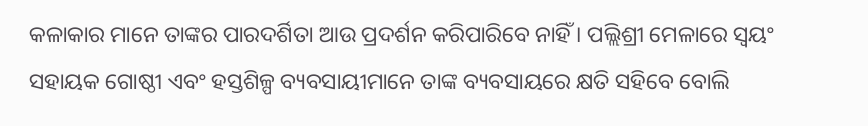କଳାକାର ମାନେ ତାଙ୍କର ପାରଦର୍ଶିତା ଆଉ ପ୍ରଦର୍ଶନ କରିପାରିବେ ନାହିଁ । ପଲ୍ଲିଶ୍ରୀ ମେଳାରେ ସ୍ୱୟଂ ସହାୟକ ଗୋଷ୍ଠୀ ଏବଂ ହସ୍ତଶିଳ୍ପ ବ୍ୟବସାୟୀମାନେ ତାଙ୍କ ବ୍ୟବସାୟରେ କ୍ଷତି ସହିବେ ବୋଲି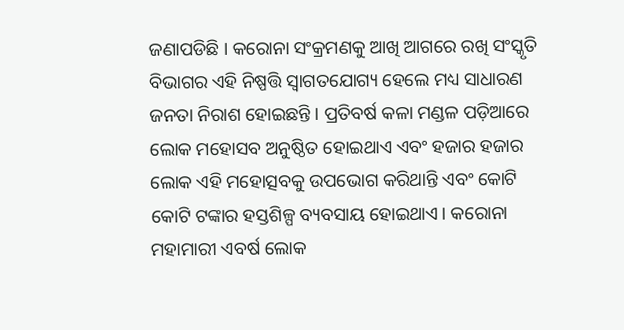ଜଣାପଡିଛି । କରୋନା ସଂକ୍ରମଣକୁ ଆଖି ଆଗରେ ରଖି ସଂସ୍କୃତି ବିଭାଗର ଏହି ନିଷ୍ପତ୍ତି ସ୍ଵାଗତଯୋଗ୍ୟ ହେଲେ ମଧ୍ୟ ସାଧାରଣ ଜନତା ନିରାଶ ହୋଇଛନ୍ତି । ପ୍ରତିବର୍ଷ କଳା ମଣ୍ଡଳ ପଡ଼ିଆରେ ଲୋକ ମହୋସବ ଅନୁଷ୍ଠିତ ହୋଇଥାଏ ଏବଂ ହଜାର ହଜାର ଲୋକ ଏହି ମହୋତ୍ସବକୁ ଉପଭୋଗ କରିଥାନ୍ତି ଏବଂ କୋଟି କୋଟି ଟଙ୍କାର ହସ୍ତଶିଳ୍ପ ବ୍ୟବସାୟ ହୋଇଥାଏ। କରୋନା ମହାମାରୀ ଏବର୍ଷ ଲୋକ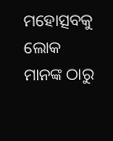ମହୋତ୍ସବକୁ ଲୋକ ମାନଙ୍କ ଠାରୁ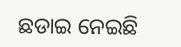ଛଡାଇ ନେଇଛି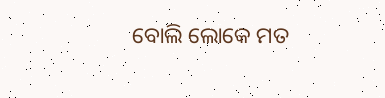ବୋଲି ଲୋକେ ମତ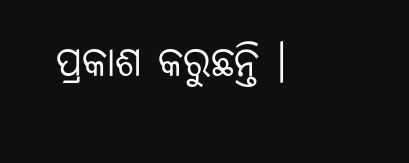ପ୍ରକାଶ କରୁଛନ୍ତି ।